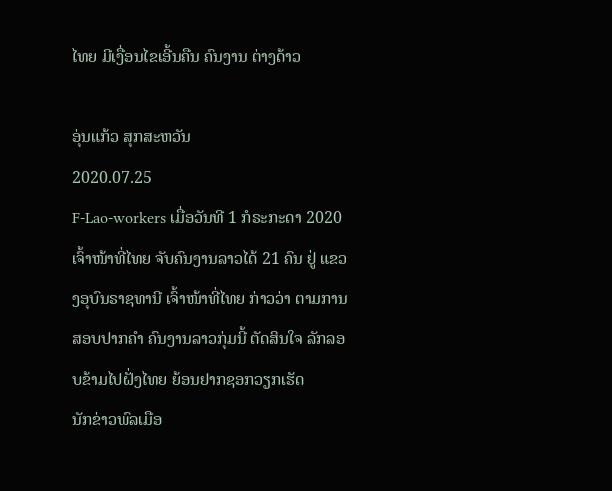ໄທຍ ມີເງື່ອນໄຂເອີ້ນຄືນ ຄົນງານ ຕ່າງດ້າວ

ອຸ່ນແກ້ວ ສຸກສະຫວັນ
2020.07.25
F-Lao-workers ເມື່ອວັນທີ 1 ກໍຣະກະດາ 2020 ເຈົ້າໜ້າທີ່ໄທຍ ຈັບຄົນງານລາວໄດ້ 21 ຄົນ ຢູ່ ແຂວງອຸບົນຣາຊທານີ ເຈົ້າໜ້າທີ່ໄທຍ ກ່າວວ່າ ຕາມການສອບປາກຄໍາ ຄົນງານລາວກຸ່ມນີ້ ຕັດສິນໃຈ ລັກລອບຂ້າມໄປຝັ່ງໄທຍ ຍ້ອນຢາກຊອກວຽກເຮັດ
ນັກຂ່າວພົລເມືອ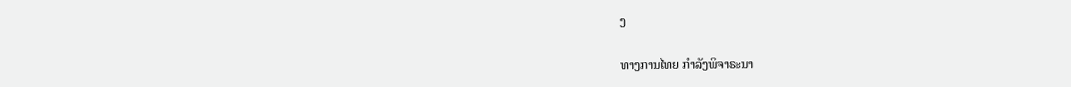ງ

ທາງການໄທຍ ກຳລັງພິຈາຣະນາ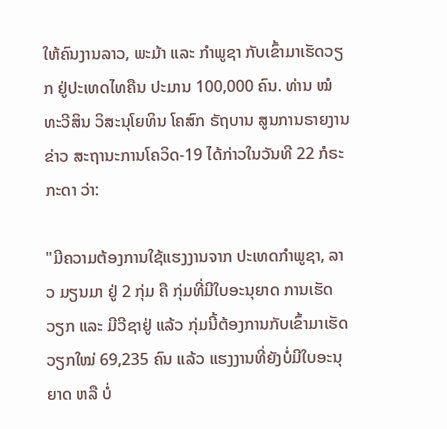ໃຫ້ຄົນງານລາວ, ພະມ້າ ແລະ ກຳພູຊາ ກັບເຂົ້າມາເຮັດວຽກ ຢູ່ປະເທດໄທຄືນ ປະມານ 100,000 ຄົນ. ທ່ານ ໝໍທະວີສິນ ວິສະນຸໂຍທິນ ໂຄສົກ ຣັຖບານ ສູນການຣາຍງານຂ່າວ ສະຖານະການໂຄວິດ-19 ໄດ້ກ່າວໃນວັນທີ 22 ກໍຣະກະດາ ວ່າ:

"ມີຄວາມຕ້ອງການໃຊ້ແຮງງານຈາກ ປະເທດກຳພູຊາ, ລາວ ມຽນມາ ຢູ່ 2 ກຸ່ມ ຄື ກຸ່ມທີ່ມີໃບອະນຸຍາດ ການເຮັດວຽກ ແລະ ມີວີຊາຢູ່ ແລ້ວ ກຸ່ມນີ້ຕ້ອງການກັບເຂົ້າມາເຮັດວຽກໃໝ່ 69,235 ຄົນ ແລ້ວ ແຮງງານທີ່ຍັງບໍ່ມີໃບອະນຸຍາດ ຫລື ບໍ່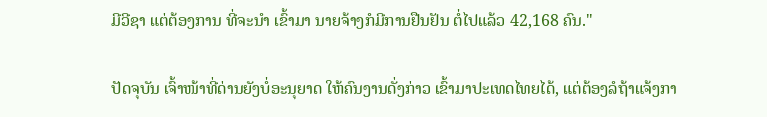ມີວີຊາ ແຕ່ຕ້ອງການ ທີ່ຈະນຳ ເຂົ້າມາ ນາຍຈ້າງກໍມີການຢືນຢັນ ຕໍ່ໄປແລ້ວ 42,168 ຄົນ."

ປັດຈຸບັນ ເຈົ້າໜ້າທີ່ດ່ານຍັງບໍ່ອະນຸຍາດ ໃຫ້ຄົນງານດັ່ງກ່າວ ເຂົ້າມາປະເທດໄທຍໄດ້, ແຕ່ຕ້ອງລໍຖ້າແຈ້ງກາ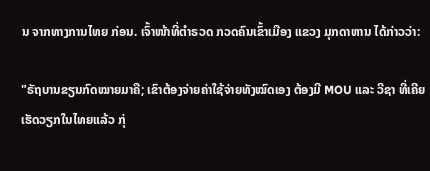ນ ຈາກທາງການໄທຍ ກ່ອນ. ເຈົ້າໜ້າທີ່ຕຳຣວດ ກວດຄົນເຂົ້າເມືອງ ແຂວງ ມຸກດາຫານ ໄດ້ກ່າວວ່າ:

"ຣັຖບານຂຽນກົດໝາຍມາຄື; ເຂົາຕ້ອງຈ່າຍຄ່າໃຊ້ຈ່າຍທັງໝົດເອງ ຕ້ອງມີ MOU ແລະ ວີຊາ ທີ່ເຄີຍເຮັດວຽກໃນໄທຍແລ້ວ ກຸ່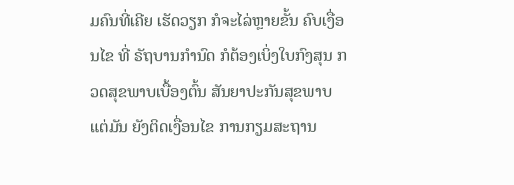ມຄົນທີ່ເຄີຍ ເຮັດວຽກ ກໍຈະໄລ່ຫຼາຍຂັ້ນ ຄົບເງື່ອນໄຂ ທີ່ ຣັຖບານກຳນົດ ກໍຕ້ອງເບິ່ງໃບກົງສຸນ ກວດສຸຂພາບເບື້ອງຕົ້ນ ສັນຍາປະກັນສຸຂພາບ ແຕ່ມັນ ຍັງຕິດເງື່ອນໄຂ ການກຽມສະຖານ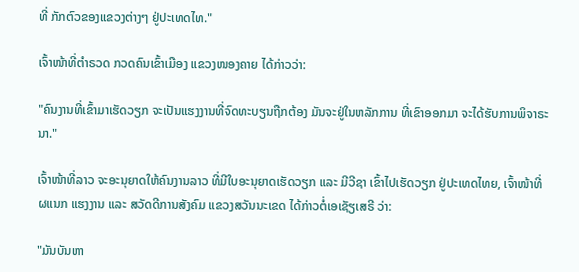ທີ່ ກັກຕົວຂອງແຂວງຕ່າງໆ ຢູ່ປະເທດໄທ."

ເຈົ້າໜ້າທີ່ຕຳຣວດ ກວດຄົນເຂົ້າເມືອງ ແຂວງໜອງຄາຍ ໄດ້ກ່າວວ່າ:

"ຄົນງານທີ່ເຂົ້າມາເຮັດວຽກ ຈະເປັນແຮງງານທີ່ຈົດທະບຽນຖືກຕ້ອງ ມັນຈະຢູ່ໃນຫລັກການ ທີ່ເຂົາອອກມາ ຈະໄດ້ຮັບການພິຈາຣະນາ."

ເຈົ້າໜ້າທີ່ລາວ ຈະອະນຸຍາດໃຫ້ຄົນງານລາວ ທີ່ມີໃບອະນຸຍາດເຮັດວຽກ ແລະ ມີວີຊາ ເຂົ້າໄປເຮັດວຽກ ຢູ່ປະເທດໄທຍ, ເຈົ້າໜ້າທີ່ຜແນກ ແຮງງານ ແລະ ສວັດດີການສັງຄົມ ແຂວງສວັນນະເຂດ ໄດ້ກ່າວຕໍ່ເອເຊັຽເສຣີ ວ່າ:

"ມັນບັນຫາ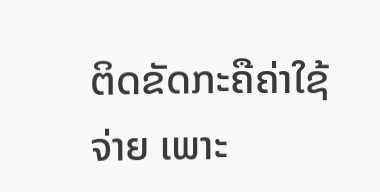ຕິດຂັດກະຄືຄ່າໃຊ້ຈ່າຍ ເພາະ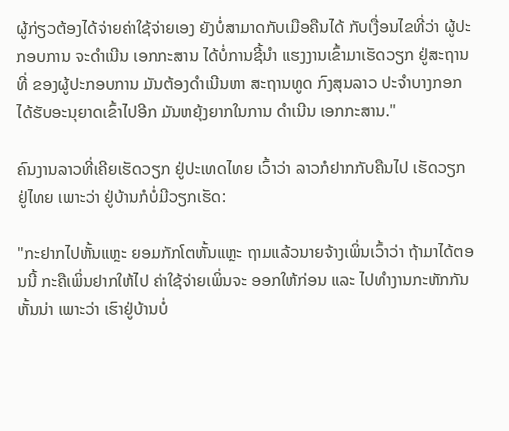ຜູ້ກ່ຽວຕ້ອງໄດ້ຈ່າຍຄ່າໃຊ້ຈ່າຍເອງ ຍັງບໍ່ສາມາດກັບເມືອຄືນໄດ້ ກັບເງື່ອນໄຂທີ່ວ່າ ຜູ້ປະກອບການ ຈະດຳເນີນ ເອກກະສານ ໄດ້ບໍ່ການຊີ້ນຳ ແຮງງານເຂົ້າມາເຮັດວຽກ ຢູ່ສະຖານທີ່ ຂອງຜູ້ປະກອບການ ມັນຕ້ອງດຳເນີນຫາ ສະຖານທູດ ກົງສຸນລາວ ປະຈຳບາງກອກ ໄດ້ຮັບອະນຸຍາດເຂົ້າໄປອີກ ມັນຫຍຸ້ງຍາກໃນການ ດຳເນີນ ເອກກະສານ."

ຄົນງານລາວທີ່ເຄີຍເຮັດວຽກ ຢູ່ປະເທດໄທຍ ເວົ້າວ່າ ລາວກໍຢາກກັບຄືນໄປ ເຮັດວຽກຢູ່ໄທຍ ເພາະວ່າ ຢູ່ບ້ານກໍບໍ່ມີວຽກເຮັດ:

"ກະຢາກໄປຫັ້ນແຫຼະ ຍອມກັກໂຕຫັ້ນແຫຼະ ຖາມແລ້ວນາຍຈ້າງເພິ່ນເວົ້າວ່າ ຖ້າມາໄດ້ຕອນນີ້ ກະຄືເພິ່ນຢາກໃຫ້ໄປ ຄ່າໃຊ້ຈ່າຍເພິ່ນຈະ ອອກໃຫ້ກ່ອນ ແລະ ໄປທຳງານກະຫັກກັນ ຫັ້ນນ່າ ເພາະວ່າ ເຮົາຢູ່ບ້ານບໍ່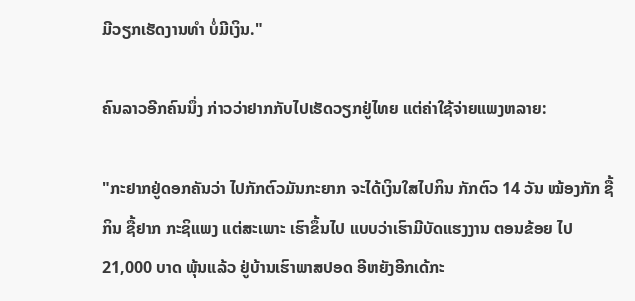ມີວຽກເຮັດງານທຳ ບໍ່ມີເງິນ."

ຄົນລາວອີກຄົນນຶ່ງ ກ່າວວ່າຢາກກັບໄປເຮັດວຽກຢູ່ໄທຍ ແຕ່ຄ່າໃຊ້ຈ່າຍແພງຫລາຍ:

"ກະຢາກຢູ່ດອກຄັນວ່າ ໄປກັກຕົວມັນກະຍາກ ຈະໄດ້ເງິນໃສໄປກິນ ກັກຕົວ 14 ວັນ ໝ້ອງກັກ ຊື້ກິນ ຊື້ຢາກ ກະຊິແພງ ແຕ່ສະເພາະ ເຮົາຂຶ້ນໄປ ແບບວ່າເຮົາມີບັດແຮງງານ ຕອນຂ້ອຍ ໄປ 21,000 ບາດ ພຸ້ນແລ້ວ ຢູ່ບ້ານເຮົາພາສປອດ ອີຫຍັງອີກເດ້ກະ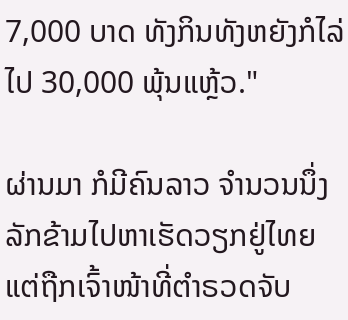7,000 ບາດ ທັງກິນທັງຫຍັງກໍໄລ່ໄປ 30,000 ພຸ້ນແຫຼ້ວ."

ຜ່ານມາ ກໍມີຄົນລາວ ຈຳນວນນຶ່ງ ລັກຂ້າມໄປຫາເຮັດວຽກຢູ່ໄທຍ ແຕ່ຖືກເຈົ້າໜ້າທີ່ຕຳຣວດຈັບ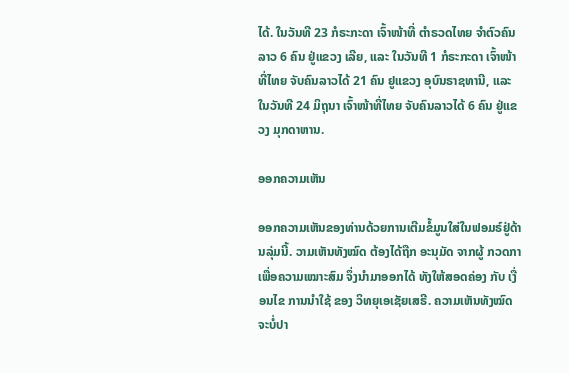ໄດ້. ໃນວັນທີ 23 ກໍຣະກະດາ ເຈົ້າໜ້າທີ່ ຕຳຣວດໄທຍ ຈຳຕົວຄົນລາວ 6 ຄົນ ຢູ່ແຂວງ ເລີຍ, ແລະ ໃນວັນທີ 1 ກໍຣະກະດາ ເຈົ້າໜ້າທີ່ໄທຍ ຈັບຄົນລາວໄດ້ 21 ຄົນ ຢູແຂວງ ອຸບົນຣາຊທານີ, ແລະ ໃນວັນທີ 24 ມິຖຸນາ ເຈົ້າໜ້າທີ່ໄທຍ ຈັບຄົນລາວໄດ້ 6 ຄົນ ຢູ່ແຂວງ ມຸກດາຫານ.

ອອກຄວາມເຫັນ

ອອກຄວາມເຫັນຂອງທ່ານດ້ວຍການເຕີມຂໍ້ມູນໃສ່ໃນຟອມຣ໌ຢູ່ດ້ານລຸ່ມນີ້. ວາມເຫັນທັງໝົດ ຕ້ອງໄດ້ຖືກ ອະນຸມັດ ຈາກຜູ້ ກວດກາ ເພື່ອຄວາມເໝາະສົມ ຈຶ່ງນໍາມາອອກໄດ້ ທັງໃຫ້ສອດຄ່ອງ ກັບ ເງື່ອນໄຂ ການນຳໃຊ້ ຂອງ ວິທຍຸເອເຊັຍເສຣີ. ຄວາມເຫັນທັງໝົດ ຈະບໍ່ປາ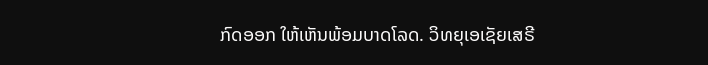ກົດອອກ ໃຫ້ເຫັນພ້ອມບາດໂລດ. ວິທຍຸເອເຊັຍເສຣີ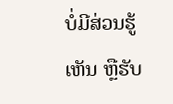ບໍ່ມີສ່ວນຮູ້ເຫັນ ຫຼືຮັບ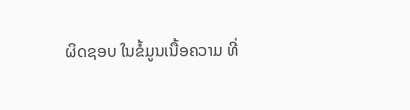ຜິດຊອບ ໃນຂໍ້ມູນເນື້ອຄວາມ ທີ່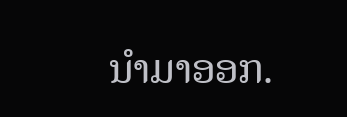ນໍາມາອອກ.